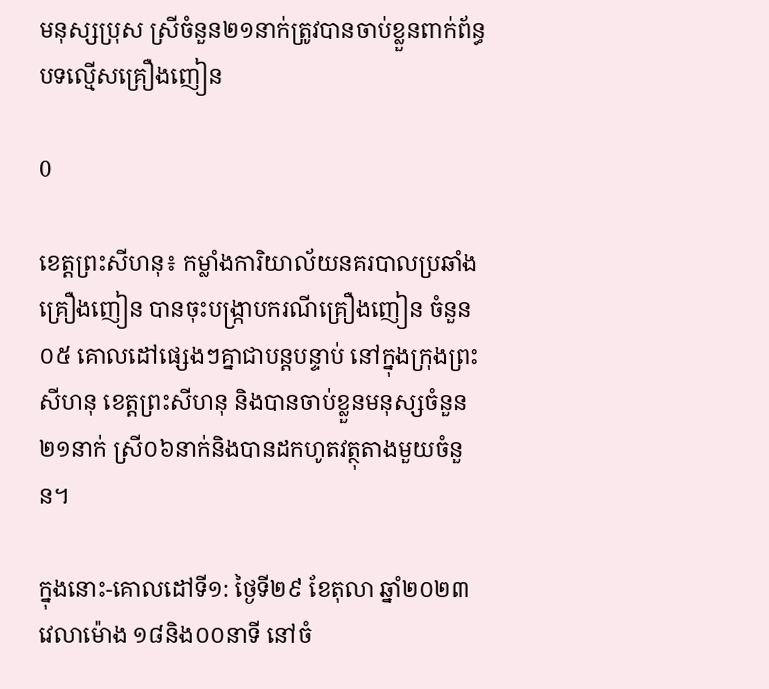មនុស្សប្រុស ស្រីចំនួន២១នាក់ត្រូវបានចាប់ខ្លួនពាក់ព័ន្ធបទល្មើសគ្រឿងញៀន

0

ខេត្តព្រះសីហនុ៖ កម្លាំងការិយាល័យនគរបាលប្រឆាំងគ្រឿងញៀន បានចុះបង្រ្កាបករណីគ្រឿងញៀន ចំនួន ០៥ គោលដៅផ្សេងៗគ្នាជាបន្ដបន្ទាប់ នៅក្នុងក្រុងព្រះសីហនុ ខេត្ដព្រះសីហនុ និងបានចាប់ខ្លួនមនុស្សចំនួន២១នាក់ ស្រី០៦នាក់និងបានដកហូតវត្ថុតាងមួយចំនួន។

ក្នុងនោះ-គោលដៅទី១: ថ្ងៃទី២៩ ខែតុលា ឆ្នាំ២០២៣ វេលាម៉ោង ១៨និង០០នាទី នៅចំ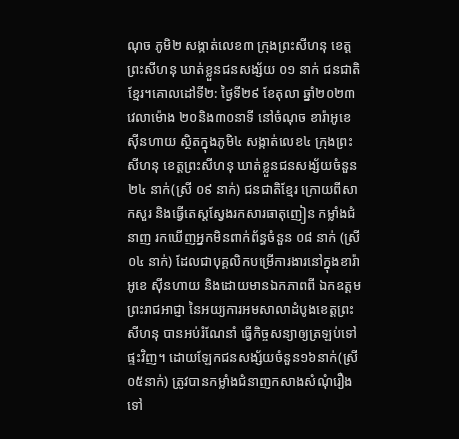ណុច ភូមិ២ សង្កាត់លេខ៣ ក្រុងព្រះសីហនុ ខេត្ដព្រះសីហនុ ឃាត់ខ្លួនជនសង្ស័យ ០១ នាក់ ជនជាតិខ្មែរ។គោលដៅទី២: ថ្ងៃទី២៩ ខែតុលា ឆ្នាំ២០២៣ វេលាម៉ោង ២០និង៣០នាទី នៅចំណុច ខារ៉ាអូខេ ស៊ីនហាយ ស្ថិតក្នុងភូមិ៤ សង្កាត់លេខ៤ ក្រុងព្រះសីហនុ ខេត្ដព្រះសីហនុ ឃាត់ខ្លួនជនសង្ស័យចំនួន ២៤ នាក់(ស្រី ០៩ នាក់) ជនជាតិខ្មែរ ក្រោយពីសាកសួរ និងធ្វើតេស្ដស្វែងរកសារធាតុញៀន កម្លាំងជំនាញ រកឃើញអ្នកមិនពាក់ព័ន្ធចំនួន ០៨ នាក់ (ស្រី ០៤ នាក់) ដែលជាបុគ្គលិកបម្រើការងារនៅក្នុងខារ៉ាអូខេ ស៊ីនហាយ និងដោយមានឯកភាពពី ឯកឧត្ដម ព្រះរាជអាជ្ញា នៃអយ្យការអមសាលាដំបូងខេត្ដព្រះសីហនុ បានអប់រំណែនាំ ធ្វើកិច្ចសន្យាឲ្យត្រឡប់ទៅផ្ទះវិញ។ ដោយឡែកជនសង្ស័យចំនួន១៦នាក់(ស្រី០៥នាក់) ត្រូវបានកម្លាំងជំនាញកសាងសំណុំរឿងទៅ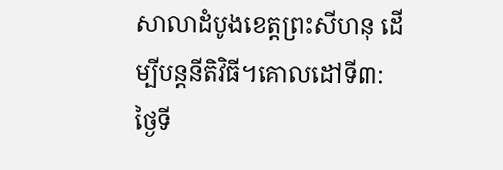សាលាដំបូងខេត្ដព្រះសីហនុ ដើម្បីបន្ដនីតិវិធី។គោលដៅទី៣: ថ្ងៃទី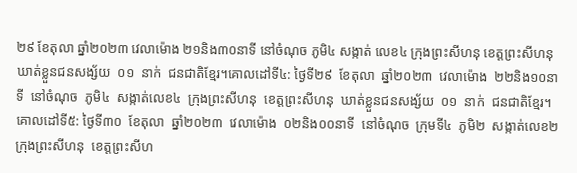២៩ ខែតុលា ឆ្នាំ២០២៣ វេលាម៉ោង ២១និង៣០នាទី នៅចំណុច ភូមិ៤ សង្កាត់ លេខ៤ ក្រុងព្រះសីហនុ ខេត្ដព្រះសីហនុ  ឃាត់ខ្លួនជនសង្ស័យ  ០១  នាក់  ជនជាតិខ្មែរ។គោលដៅទី៤: ថ្ងៃទី២៩  ខែតុលា  ឆ្នាំ២០២៣  វេលាម៉ោង  ២២និង១០នាទី  នៅចំណុច  ភូមិ៤  សង្កាត់លេខ៤  ក្រុងព្រះសីហនុ  ខេត្ដព្រះសីហនុ  ឃាត់ខ្លួនជនសង្ស័យ  ០១  នាក់  ជនជាតិខ្មែរ។គោលដៅទី៥: ថ្ងៃទី៣០  ខែតុលា  ឆ្នាំ២០២៣  វេលាម៉ោង  ០២និង០០នាទី  នៅចំណុច  ក្រុមទី៤  ភូមិ២  សង្កាត់លេខ២  ក្រុងព្រះសីហនុ  ខេត្ដព្រះសីហ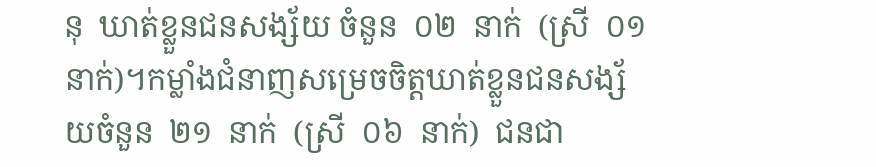នុ  ឃាត់ខ្លួនជនសង្ស័យ ចំនួន  ០២  នាក់  (ស្រី  ០១  នាក់)។កម្លាំងជំនាញសម្រេចចិត្ដឃាត់ខ្លួនជនសង្ស័យចំនួន  ២១  នាក់  (ស្រី  ០៦  នាក់)  ជនជា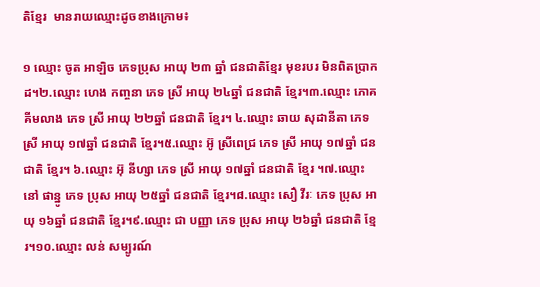តិខ្មែរ  មានរាយឈ្មោះដូចខាងក្រោម៖

១ ឈ្មោះ ចូត អាឡិច ភេទប្រុស អាយុ ២៣ ឆ្នាំ ជនជាតិខ្មែរ មុខរបរ មិនពិតប្រាកដ។២.ឈ្មោះ ហេង កញ្ចនា ភេទ ស្រី អាយុ ២៤ឆ្នាំ ជនជាតិ ខ្មែរ។៣.ឈ្មោះ ភោគ គីមលាង ភេទ ស្រី អាយុ ២២ឆ្នាំ ជនជាតិ ខ្មែរ។ ៤.ឈ្មោះ ឆាយ សុដានីតា ភេទ ស្រី អាយុ ១៧ឆ្នាំ ជនជាតិ ខ្មែរ។៥.ឈ្មោះ អ៊ូ ស្រីពេជ្រ ភេទ ស្រី អាយុ ១៧ឆ្នាំ ជនជាតិ ខ្មែរ។ ៦.ឈ្មោះ អ៊ុ នីហ្សា ភេទ ស្រី អាយុ ១៧ឆ្នាំ ជនជាតិ ខ្មែរ ។៧.ឈ្មោះ នៅ ផាន្នូ ភេទ ប្រុស អាយុ ២៥ឆ្នាំ ជនជាតិ ខ្មែរ។៨.ឈ្មោះ សឿ វីរៈ ភេទ ប្រុស អាយុ ១៦ឆ្នាំ ជនជាតិ ខ្មែរ។៩.ឈ្មោះ ជា បញ្ញា ភេទ ប្រុស អាយុ ២៦ឆ្នាំ ជនជាតិ ខ្មែរ។១០.ឈ្មោះ លន់ សម្បូរណ៍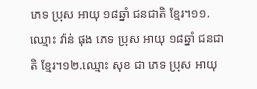ភេទ ប្រុស អាយុ ១៨ឆ្នាំ ជនជាតិ ខ្មែរ។១១.ឈ្មោះ វ៉ាន់ ផុង ភេទ ប្រុស អាយុ ១៨ឆ្នាំ ជនជាតិ ខ្មែរ។១២.ឈ្មោះ សុខ ជា ភេទ ប្រុស អាយុ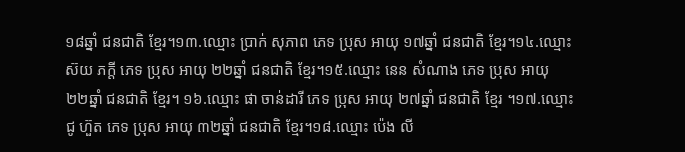១៨ឆ្នាំ ជនជាតិ ខ្មែរ។១៣.ឈ្មោះ ប្រាក់ សុភាព ភេទ ប្រុស អាយុ ១៧ឆ្នាំ ជនជាតិ ខ្មែរ។១៤.ឈ្មោះ ស៊យ ភក្ដី ភេទ ប្រុស អាយុ ២២ឆ្នាំ ជនជាតិ ខ្មែរ។១៥.ឈ្មោះ នេន សំណាង ភេទ ប្រុស អាយុ ២២ឆ្នាំ ជនជាតិ ខ្មែរ។ ១៦.ឈ្មោះ ផា ចាន់ដារី ភេទ ប្រុស អាយុ ២៧ឆ្នាំ ជនជាតិ ខ្មែរ ។១៧.ឈ្មោះ ជូ ហ៊ួត ភេទ ប្រុស អាយុ ៣២ឆ្នាំ ជនជាតិ ខ្មែរ។១៨.ឈ្មោះ ប៉េង លី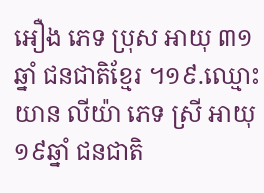អឿង ភេទ ប្រុស អាយុ ៣១  ឆ្នាំ ជនជាតិខ្មែរ ។១៩.ឈ្មោះ យាន លីយ៉ា ភេទ ស្រី អាយុ ១៩ឆ្នាំ ជនជាតិ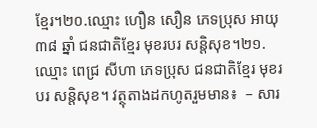ខ្មែរ។២០.ឈ្មោះ ហឿន សឿន ភេទប្រុស អាយុ ៣៨ ឆ្នាំ ជនជាតិខ្មែរ មុខរបរ សន្ដិសុខ។២១.ឈ្មោះ ពេជ្រ សីហា ភេទប្រុស ជនជាតិខ្មែរ មុខរបរ សន្ដិសុខ។ វត្ថុតាងដកហូតរួមមាន៖  – សារ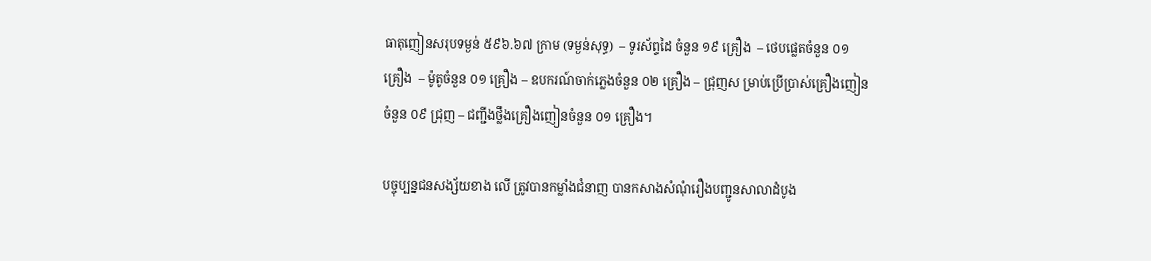ធាតុញៀនសរុបទម្ងន់ ៥៩៦.៦៧ ក្រាម (ទម្ងន់សុទ្ធ)  – ទូរស័ព្ទដៃ ចំនួន ១៩ គ្រឿង  – ថេបផ្លេតចំនួន ០១ គ្រឿង  – ម៉ូតូចំនួន ០១ គ្រឿង – ឧបករណ៍ចាក់ភ្លេងចំនួន ០២ គ្រឿង – ជ្រុញស ម្រាប់ប្រើប្រាស់គ្រឿងញៀនចំនួន ០៩ ជ្រុញ – ជញ្ជីងថ្លឹងគ្រឿងញៀនចំនួន ០១ គ្រឿង។

បច្ចុប្បន្នជនសង្ស័យខាង លើ ត្រូវបានកម្លាំងជំនាញ បានកសាងសំណុំរឿងបញ្ជូនសាលាដំបូង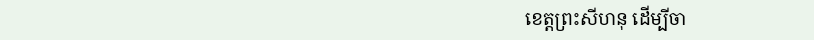ខេត្ដព្រះសីហនុ ដើម្បីចា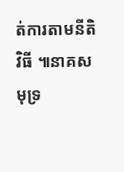ត់ការតាមនីតិវិធី ៕នាគសមុទ្រ